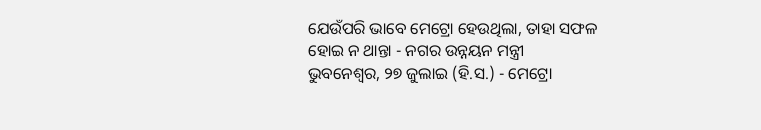ଯେଉଁପରି ଭାବେ ମେଟ୍ରୋ ହେଉଥିଲା, ତାହା ସଫଳ ହୋଇ ନ ଥାନ୍ତା - ନଗର ଉନ୍ନୟନ ମନ୍ତ୍ରୀ
ଭୁବନେଶ୍ୱର, ୨୭ ଜୁଲାଇ (ହି.ସ.) - ମେଟ୍ରୋ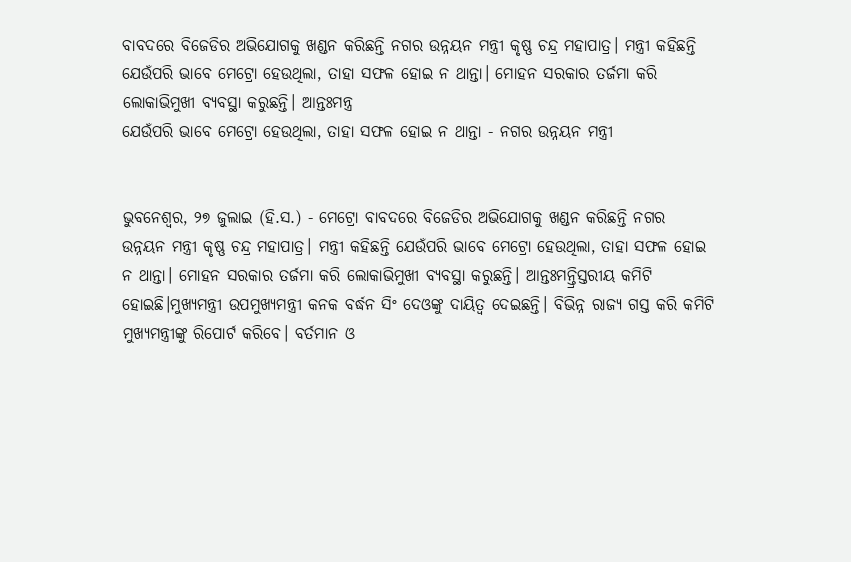ବାବଦରେ ବିଜେଡିର ଅଭିଯୋଗକୁ ଖଣ୍ଡନ କରିଛନ୍ତି ନଗର ଉନ୍ନୟନ ମନ୍ତ୍ରୀ କୃଷ୍ଣ ଚନ୍ଦ୍ର ମହାପାତ୍ର। ମନ୍ତ୍ରୀ କହିଛନ୍ତି ଯେଉଁପରି ଭାବେ ମେଟ୍ରୋ ହେଉଥିଲା, ତାହା ସଫଳ ହୋଇ ନ ଥାନ୍ତା। ମୋହନ ସରକାର ତର୍ଜମା କରି ଲୋକାଭିମୁଖୀ ବ୍ୟବସ୍ଥା କରୁଛନ୍ତି। ଆନ୍ତଃମନ୍ତ୍ର
ଯେଉଁପରି ଭାବେ ମେଟ୍ରୋ ହେଉଥିଲା, ତାହା ସଫଳ ହୋଇ ନ ଥାନ୍ତା - ନଗର ଉନ୍ନୟନ ମନ୍ତ୍ରୀ


ଭୁବନେଶ୍ୱର, ୨୭ ଜୁଲାଇ (ହି.ସ.) - ମେଟ୍ରୋ ବାବଦରେ ବିଜେଡିର ଅଭିଯୋଗକୁ ଖଣ୍ଡନ କରିଛନ୍ତି ନଗର ଉନ୍ନୟନ ମନ୍ତ୍ରୀ କୃଷ୍ଣ ଚନ୍ଦ୍ର ମହାପାତ୍ର। ମନ୍ତ୍ରୀ କହିଛନ୍ତି ଯେଉଁପରି ଭାବେ ମେଟ୍ରୋ ହେଉଥିଲା, ତାହା ସଫଳ ହୋଇ ନ ଥାନ୍ତା। ମୋହନ ସରକାର ତର୍ଜମା କରି ଲୋକାଭିମୁଖୀ ବ୍ୟବସ୍ଥା କରୁଛନ୍ତି। ଆନ୍ତଃମନ୍ତ୍ରିସ୍ତରୀୟ କମିଟି ହୋଇଛି।ମୁଖ୍ୟମନ୍ତ୍ରୀ ଉପମୁଖ୍ୟମନ୍ତ୍ରୀ କନକ ବର୍ଦ୍ଧନ ସିଂ ଦେଓଙ୍କୁ ଦାୟିତ୍ୱ ଦେଇଛନ୍ତି। ବିଭିନ୍ନ ରାଜ୍ୟ ଗସ୍ତ କରି କମିଟି ମୁଖ୍ୟମନ୍ତ୍ରୀଙ୍କୁ ରିପୋର୍ଟ କରିବେ। ବର୍ତମାନ ଓ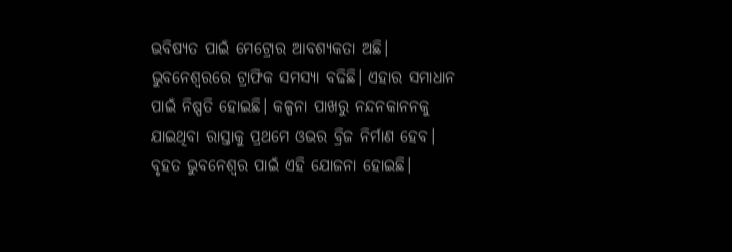ଭବିଷ୍ୟତ ପାଇଁ ମେଟ୍ରୋର ଆବଶ୍ୟକତା ଅଛି। ଭୁବନେଶ୍ୱରରେ ଟ୍ରାଫିକ ସମସ୍ୟା ବଢିଛି। ଏହାର ସମାଧାନ ପାଇଁ ନିଷ୍ପତି ହୋଇଛି। କଳ୍ପନା ପାଖରୁ ନନ୍ଦନକାନନକୁ ଯାଇଥିବା ରାସ୍ତାକୁ ପ୍ରଥମେ ଓଭର ବ୍ରିଜ ନିର୍ମାଣ ହେବ। ବୃହତ ଭୁବନେଶ୍ୱର ପାଇଁ ଏହି ଯୋଜନା ହୋଇଛି।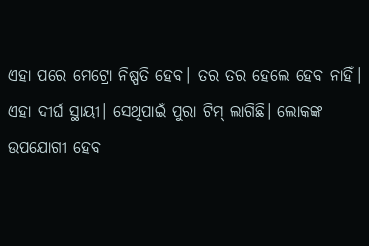ଏହା ପରେ ମେଟ୍ରୋ ନିଷ୍ପତି ହେବ। ତର ତର ହେଲେ ହେବ ନାହିଁ। ଏହା ଦୀର୍ଘ ସ୍ଥାୟୀ। ସେଥିପାଇଁ ପୁରା ଟିମ୍ ଲାଗିଛି। ଲୋକଙ୍କ ଉପଯୋଗୀ ହେବ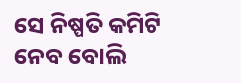ସେ ନିଷ୍ପତି କମିଟି ନେବ ବୋଲି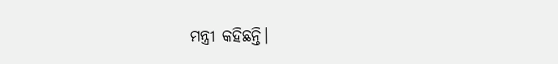ମନ୍ତ୍ରୀ କହିଛନ୍ତି।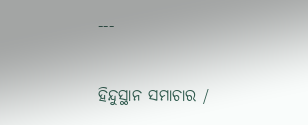---

ହିନ୍ଦୁସ୍ଥାନ ସମାଚାର /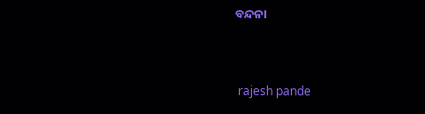ବନ୍ଦନା


 rajesh pande